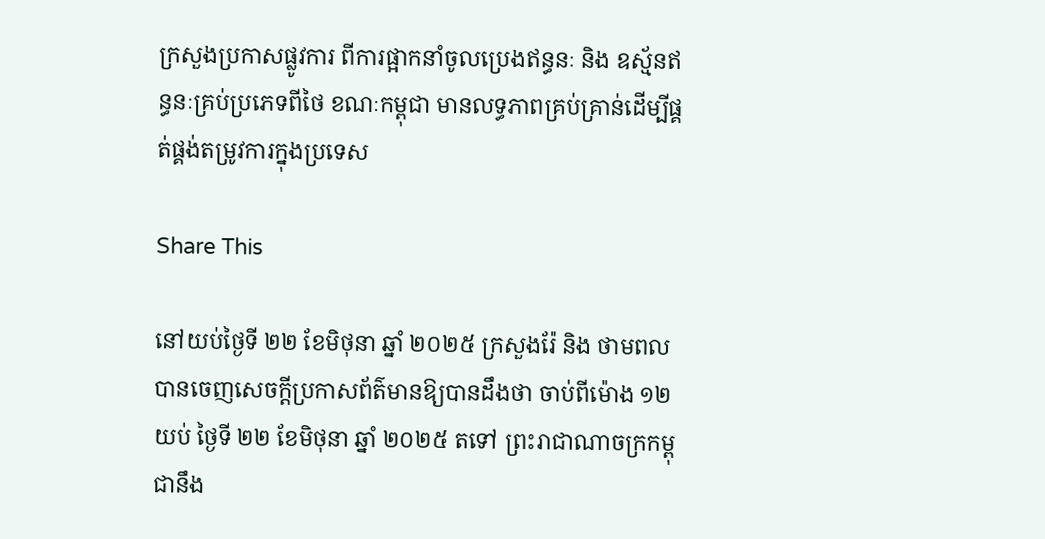ក្រសួងប្រកាសផ្លូវការ ពីការផ្អាកនាំចូលប្រេងឥន្ធនៈ និង ឧស្ម័នឥន្ធនៈគ្រប់ប្រភេទពីថៃ ខណៈកម្ពុជា មានលទ្ធភាពគ្រប់គ្រាន់ដើម្បីផ្គត់ផ្គង់តម្រូវការក្នុងប្រទេស

Share This

នៅយប់ថ្ងៃទី ២២ ខែមិថុនា ឆ្នាំ ២០២៥ ក្រសួងរ៉ែ និង ថាមពល បានចេញសេចក្ដីប្រកាសព័ត៌មានឱ្យបានដឹងថា ចាប់ពីម៉ោង ១២ យប់ ថ្ងៃទី ២២ ខែមិថុនា ឆ្នាំ ២០២៥ តទៅ ព្រះរាជាណាចក្រកម្ពុជានឹង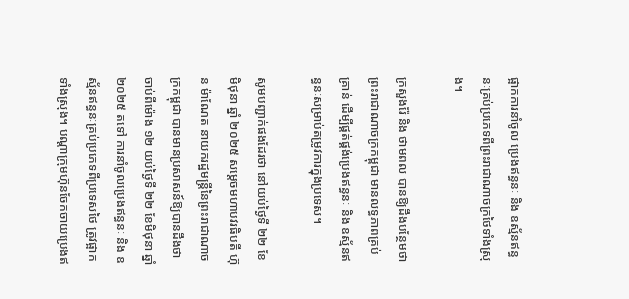ផ្អាកការនាំចូល ប្រេងឥន្ធនៈ និង ឧស្ម័នឥន្ធនៈគ្រប់ប្រភេទពីព្រះរាជាណាចក្រថៃទាំងស្រុង។

ក្រសួងរ៉ែ និង ថាមពល បានឱ្យដឹងបន្ថែមថា ព្រះរាជាណាចក្រកម្ពុជា មានលទ្ធភាពគ្រប់គ្រាន់ ដើម្បីផ្គត់ផ្គង់ប្រេងឥន្ធនៈ និង ឧស្ម័នឥន្ធនៈសម្រាប់តម្រូវការក្នុងប្រទេស។

សូមបញ្ជាក់ផងដែរថា នៅយប់ថ្ងៃទី ២២ ខែមិថុនា ឆ្នាំ ២០២៥ សម្ដេចមហាបវរធិបតី ហ៊ុន ម៉ាណែត នាយករដ្ឋមន្ត្រីនៃព្រះរាជាណាចក្រកម្ពុជា បានមានប្រសាសន៍ឱ្យបានដឹងថា ចាប់ពីម៉ោង ១២ យប់ថ្ងៃទី ២២ ខែមិថុនា ឆ្នាំ ២០២៥ តទៅ ការនាំចូលប្រេងឥន្ធនៈ និង ឧស្ម័នឥន្ធនៈគ្រប់ប្រភេទពីប្រទេសថៃ ត្រូវផ្អាកទាំងស្រុង។ បណ្ដាក្រុមហ៊ុនចែកចាយប្រេងឥ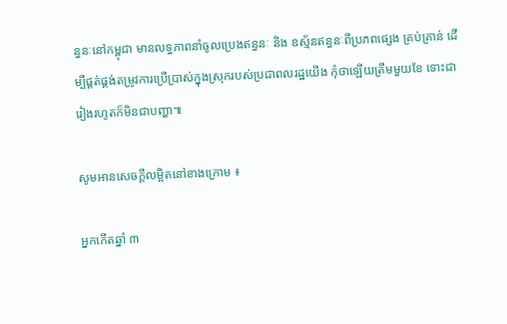ន្ធនៈនៅកម្ពុជា មានលទ្ធភាពនាំចូលប្រេងឥន្ធនៈ និង ឧស្ម័នឥន្ធនៈពីប្រភពផ្សេង គ្រប់គ្រាន់ ដើម្បីផ្គត់ផ្គង់តម្រូវការប្រើប្រាស់ក្នុងស្រុករបស់ប្រជាពលរដ្ឋយើង កុំថាឡើយត្រឹមមួយខែ ទោះជារៀងរហូតក៏មិនជាបញ្ហា៕

សូមអានសេចក្ដីលម្អិតនៅខាងក្រោម ៖

អ្នកកើតឆ្នាំ ៣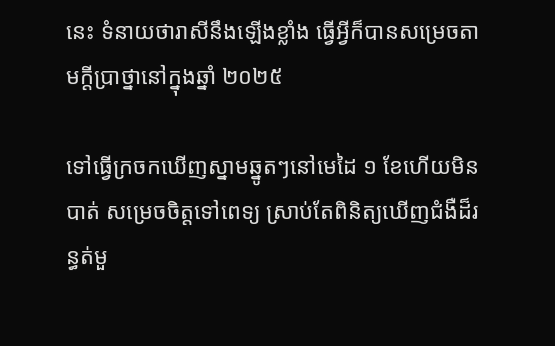នេះ ទំនាយថារាសីនឹងឡើងខ្លាំង ធ្វើអ្វីក៏បានសម្រេចតាមក្ដីប្រាថ្នានៅក្នុងឆ្នាំ ២០២៥

ទៅធ្វើក្រចកឃើញស្នាមឆ្នូតៗនៅមេដៃ ១ ខែហើយមិនបាត់ សម្រេចចិត្តទៅពេទ្យ ស្រាប់តែពិនិត្យឃើញជំងឺដ៏រន្ធត់មួ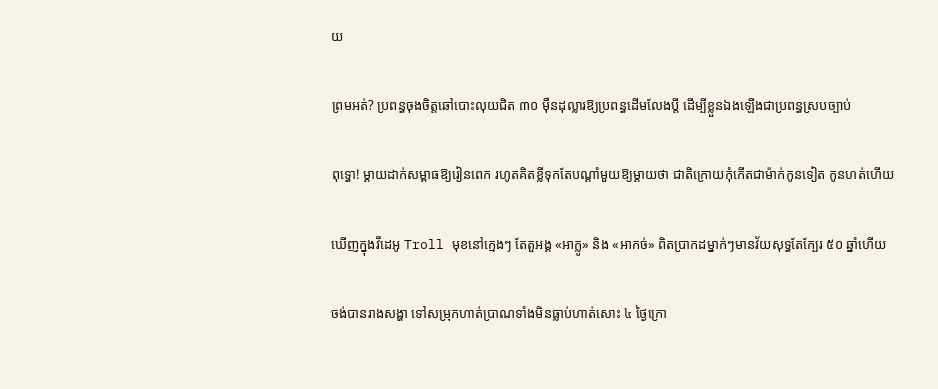យ

ព្រមអត់? ប្រពន្ធចុងចិត្តឆៅបោះលុយជិត ៣០ ម៉ឺនដុល្លារឱ្យប្រពន្ធដើមលែងប្តី ដើម្បីខ្លួនឯងឡើងជាប្រពន្ធស្របច្បាប់

ពុទ្ធោ! ម្ដាយដាក់សម្ពាធឱ្យរៀនពេក រហូតគិតខ្លីទុកតែបណ្ដាំមួយឱ្យម្តាយថា ជាតិក្រោយកុំកើតជាម៉ាក់កូនទៀត កូនហត់ហើយ

ឃើញក្នុងវីដេអូ Troll មុខនៅក្មេងៗ តែតួអង្គ «អាក្លូ» និង «អាកច់» ពិតប្រាកដម្នាក់ៗមានវ័យសុទ្ធតែក្បែរ ៥០ ឆ្នាំហើយ

ចង់បានរាងសង្ហា ទៅសម្រុកហាត់ប្រាណទាំងមិនធ្លាប់ហាត់សោះ ៤ ថ្ងៃក្រោ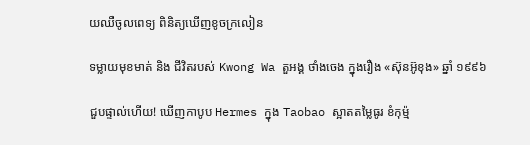យឈឺចូលពេទ្យ ពិនិត្យឃើញខូចក្រលៀន

ទម្លាយមុខមាត់ និង ជីវិតរបស់ Kwong Wa តួអង្គ ថាំងចេង ក្នុងរឿង «ស៊ុនអ៊ូខុង» ឆ្នាំ ១៩៩៦

ជួបផ្ទាល់ហើយ! ឃើញកាបូប Hermes ក្នុង Taobao ស្អាតតម្លៃធូរ ខំកុម្ម៉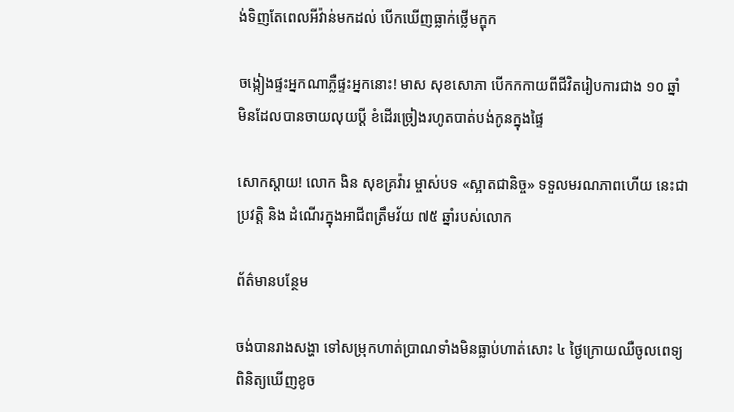ង់ទិញតែពេលអីវ៉ាន់មកដល់ បើកឃើញធ្លាក់ថ្លើមក្ឌុក

ចង្កៀងផ្ទះអ្នកណាភ្លឺផ្ទះអ្នកនោះ! មាស សុខសោភា បើកកកាយពីជីវិតរៀបការជាង ១០ ឆ្នាំមិនដែលបានចាយលុយប្ដី ខំដើរច្រៀងរហូតបាត់បង់កូនក្នុងផ្ទៃ

សោកស្តាយ! លោក ងិន សុខគ្រវ៉ារ ម្ចាស់បទ «ស្អាតជានិច្ច» ទទួលមរណភាពហើយ នេះជាប្រវត្តិ និង ដំណើរក្នុងអាជីពត្រឹមវ័យ ៧៥ ឆ្នាំរបស់លោក

ព័ត៌មានបន្ថែម

ចង់បានរាងសង្ហា ទៅសម្រុកហាត់ប្រាណទាំងមិនធ្លាប់ហាត់សោះ ៤ ថ្ងៃក្រោយឈឺចូលពេទ្យ ពិនិត្យឃើញខូច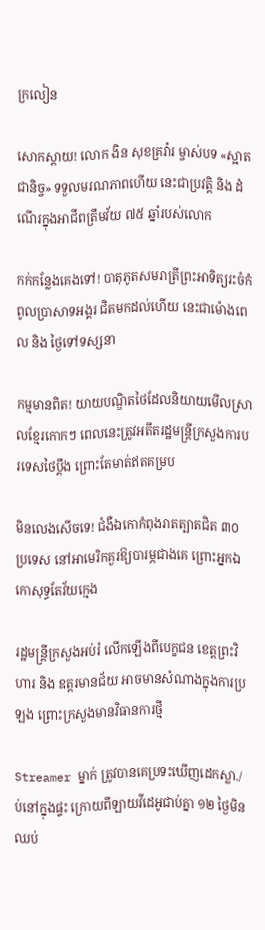ក្រលៀន

សោកស្តាយ! លោក ងិន សុខគ្រវ៉ារ ម្ចាស់បទ «ស្អាតជានិច្ច» ទទួលមរណភាពហើយ នេះជាប្រវត្តិ និង ដំណើរក្នុងអាជីពត្រឹមវ័យ ៧៥ ឆ្នាំរបស់លោក

កក់កន្លែងគេងទៅ! បាតុភូតសមរាត្រីព្រះអាទិត្យរះចំកំពូលប្រាសាទអង្គរ ជិតមកដល់ហើយ នេះជាម៉ោងពេល និង ថ្ងៃទៅទស្សនា

កម្មមានពិត! យាយបណ្ឌិតថៃដែលនិយាយមើលស្រាលខ្មែរកោកៗ ពេលនេះត្រូវអតីតរដ្ឋមន្ត្រីក្រសួងការបរទេសថៃប្តឹង ព្រោះតែមាត់ឥតគម្រប

មិនលេងសើចទេ! ជំងឺឯកោកំពុងរាតត្បាតជិត ៣០ ប្រទេស នៅអាមេរិកគួរឱ្យបារម្ភជាងគេ ព្រោះអ្នកឯកោសុទ្ធតែវ័យក្មេង

រដ្ឋមន្ត្រីក្រសួងអប់រំ លើកឡើងពីបេក្ខជន ខេត្តព្រះវិហារ និង ឧត្តរមានជ័យ អាចមានសំណាងក្នុងការប្រឡង ព្រោះក្រសួងមានវិធានការថ្មី

Streamer ម្នាក់ ត្រូវបានគេប្រទះឃើញដេកស្លា./ ប់នៅក្នុងផ្ទះ ក្រោយពីឡាយវីដេអូជាប់គ្នា ១២ ថ្ងៃមិនឈប់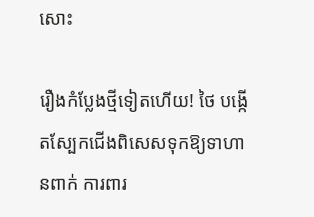សោះ

រឿងកំប្លែងថ្មីទៀតហើយ! ថៃ បង្កើតស្បែកជើងពិសេសទុកឱ្យទាហានពាក់ ការពារ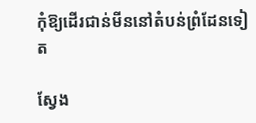កុំឱ្យដើរជាន់មីននៅតំបន់ព្រំដែនទៀត

ស្វែង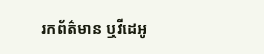រកព័ត៌មាន ឬវីដេអូ